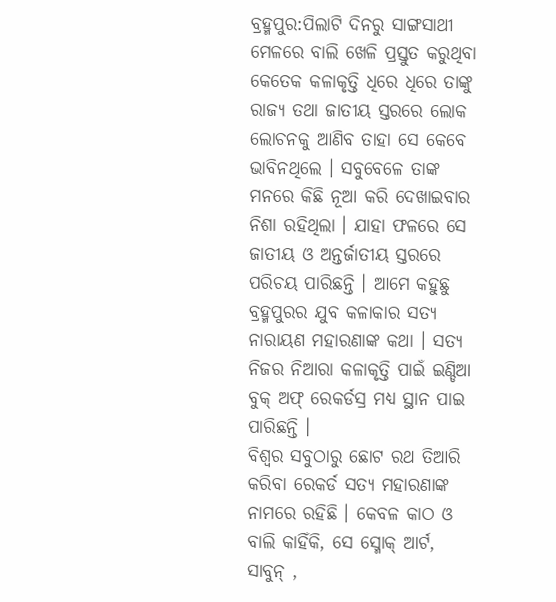ବ୍ରହ୍ମପୁର:ପିଲାଟି ଦିନରୁ ସାଙ୍ଗସାଥୀ ମେଳରେ ବାଲି ଖେଳି ପ୍ରସ୍ତୁତ କରୁଥିବା କେତେକ କଳାକୃତ୍ତି ଧିରେ ଧିରେ ତାଙ୍କୁ ରାଜ୍ୟ ତଥା ଜାତୀୟ ସ୍ତରରେ ଲୋକ ଲୋଚନକୁ ଆଣିବ ତାହା ସେ କେବେ ଭାବିନଥିଲେ । ସବୁବେଳେ ତାଙ୍କ ମନରେ କିଛି ନୂଆ କରି ଦେଖାଇବାର ନିଶା ରହିଥିଲା । ଯାହା ଫଳରେ ସେ ଜାତୀୟ ଓ ଅନ୍ତର୍ଜାତୀୟ ସ୍ତରରେ ପରିଚୟ ପାରିଛନ୍ତି । ଆମେ କହୁଛୁ ବ୍ରହ୍ମପୁରର ଯୁବ କଳାକାର ସତ୍ୟ ନାରାୟଣ ମହାରଣାଙ୍କ କଥା । ସତ୍ୟ ନିଜର ନିଆରା କଳାକୃତ୍ତି ପାଇଁ ଇଣ୍ଡିଆ ବୁକ୍ ଅଫ୍ ରେକର୍ଡସ୍ର ମଧ୍ୟ ସ୍ଥାନ ପାଇ ପାରିଛନ୍ତି ।
ବିଶ୍ବର ସବୁଠାରୁ ଛୋଟ ରଥ ତିଆରି କରିବା ରେକର୍ଡ ସତ୍ୟ ମହାରଣାଙ୍କ ନାମରେ ରହିଛି । କେବଳ କାଠ ଓ ବାଲି କାହିଁକି, ସେ ସ୍ମୋକ୍ ଆର୍ଟ, ସାବୁନ୍ ,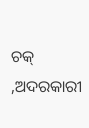ଚକ୍ ,ଅଦରକାରୀ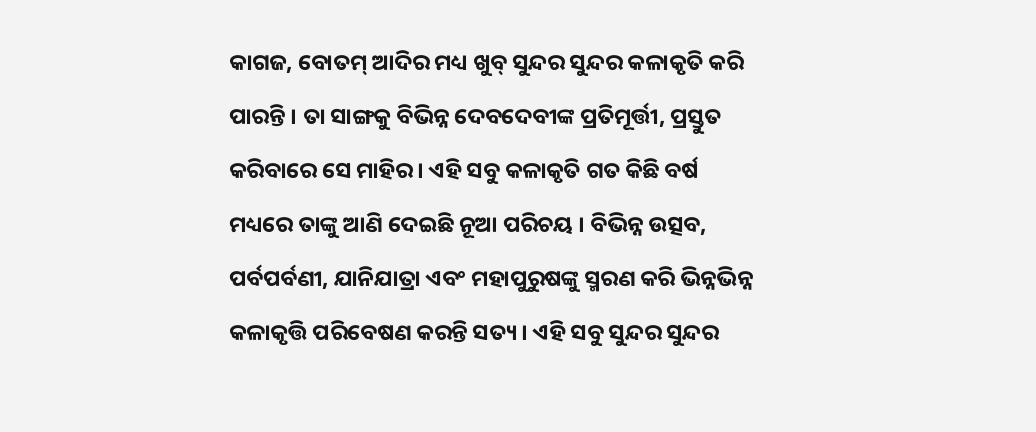କାଗଜ, ବୋତମ୍ ଆଦିର ମଧ୍ୟ ଖୁବ୍ ସୁନ୍ଦର ସୁନ୍ଦର କଳାକୃତି କରି ପାରନ୍ତି । ତା ସାଙ୍ଗକୁ ବିଭିନ୍ନ ଦେବଦେବୀଙ୍କ ପ୍ରତିମୂର୍ତ୍ତୀ, ପ୍ରସ୍ତୁତ କରିବାରେ ସେ ମାହିର । ଏହି ସବୁ କଳାକୃତି ଗତ କିଛି ବର୍ଷ ମଧ୍ୟରେ ତାଙ୍କୁ ଆଣି ଦେଇଛି ନୂଆ ପରିଚୟ । ବିଭିନ୍ନ ଉତ୍ସବ, ପର୍ବପର୍ବଣୀ, ଯାନିଯାତ୍ରା ଏବଂ ମହାପୁରୁଷଙ୍କୁ ସ୍ମରଣ କରି ଭିନ୍ନଭିନ୍ନ କଳାକୃତ୍ତି ପରିବେଷଣ କରନ୍ତି ସତ୍ୟ । ଏହି ସବୁ ସୁନ୍ଦର ସୁନ୍ଦର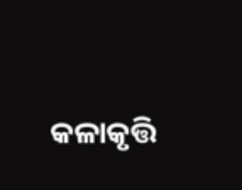କଳାକୃତ୍ତି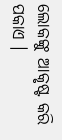ଲୋକଙ୍କୁ ଆକୃଷ୍ଟ କରି ପକାଏ ।